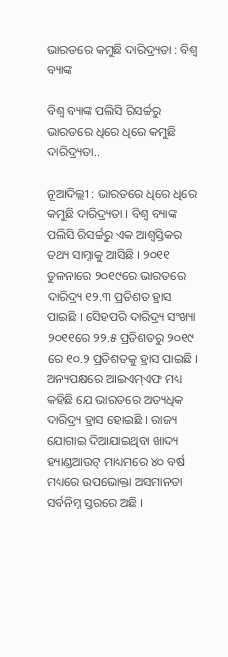ଭାରତରେ କମୁଛି ଦାରିଦ୍ର୍ୟତା : ବିଶ୍ୱ ବ୍ୟାଙ୍କ

ବିଶ୍ୱ ବ୍ୟାଙ୍କ ପଲିସି ରିସର୍ଚ୍ଚରୁ ଭାରତରେ ଧିରେ ଧିରେ କମୁଛି ଦାରିଦ୍ର୍ୟତା..

ନୂଆଦିଲ୍ଲୀ : ଭାରତରେ ଧିରେ ଧିରେ କମୁଛି ଦାରିଦ୍ର୍ୟତା । ବିଶ୍ୱ ବ୍ୟାଙ୍କ ପଲିସି ରିସର୍ଚ୍ଚରୁ ଏକ ଆଶ୍ୱସ୍ତିକର ତଥ୍ୟ ସାମ୍ନାକୁ ଆସିଛି । ୨୦୧୧ ତୁଳନାରେ ୨୦୧୯ରେ ଭାରତରେ ଦାରିଦ୍ର୍ୟ ୧୨.୩ ପ୍ରତିଶତ ହ୍ରାସ ପାଇଛି । ସେିହପରି ଦାରିଦ୍ର୍ୟ ସଂଖ୍ୟା ୨୦୧୧ରେ ୨୨.୫ ପ୍ରତିଶତରୁ ୨୦୧୯ ରେ ୧୦.୨ ପ୍ରତିଶତକୁ ହ୍ରାସ ପାଇଛି । ଅନ୍ୟପକ୍ଷରେ ଆଇଏମ୍‌ଏଫ ମଧ୍ୟ କହିଛି ଯେ ଭାରତରେ ଅତ୍ୟଧିକ ଦାରିଦ୍ର୍ୟ ହ୍ରାସ ହୋଇଛି । ରାଜ୍ୟ ଯୋଗାଇ ଦିଆଯାଇଥିବା ଖାଦ୍ୟ ହ୍ୟାଣ୍ଡଆଉଟ୍‌ ମାଧ୍ୟମରେ ୪୦ ବର୍ଷ ମଧ୍ୟରେ ଉପଭୋକ୍ତା ଅସମାନତା ସର୍ବନିମ୍ନ ସ୍ତରରେ ଅଛି ।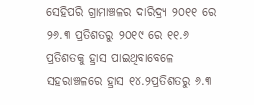ସେହିପରି ଗ୍ରାମାଞ୍ଚଳର ଦାରିଦ୍ର୍ୟ ୨୦୧୧ ରେ ୨୬.୩ ପ୍ରତିଶତରୁ ୨୦୧୯ ରେ ୧୧.୬ ପ୍ରତିଶତକୁ ହ୍ରାସ ପାଇଥିବାବେଳେ ସହରାଞ୍ଚଳରେ ହ୍ରାସ ୧୪.୨ପ୍ରତିଶତରୁ ୬.୩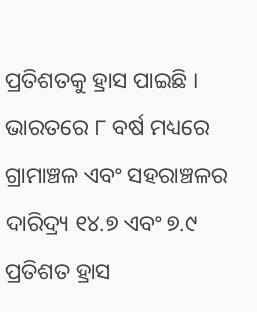ପ୍ରତିଶତକୁ ହ୍ରାସ ପାଇଛି । ଭାରତରେ ୮ ବର୍ଷ ମଧ୍ୟରେ ଗ୍ରାମାଞ୍ଚଳ ଏବଂ ସହରାଞ୍ଚଳର ଦାରିଦ୍ର୍ୟ ୧୪.୭ ଏବଂ ୭.୯ ପ୍ରତିଶତ ହ୍ରାସ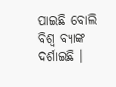ପାଇଛି ବୋଲି ବିଶ୍ୱ ବ୍ୟାଙ୍କ ଦର୍ଶାଇଛି ।